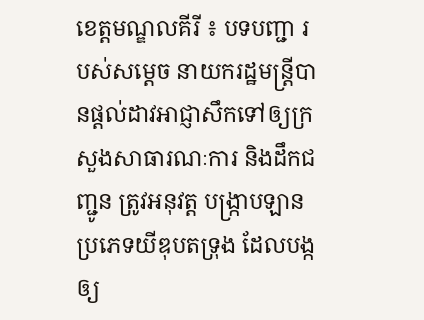ខេត្តមណ្ឌលគីរី ៖ បទបញ្ជា របស់សម្ដេច នាយករដ្ឋមន្ត្រីបានផ្ដល់ដាវអាជ្ញាសឹកទៅឲ្យក្រសួងសាធារណៈការ និងដឹកជញ្ជូន ត្រូវអនុវត្ត បង្ក្រាបឡាន ប្រភេទយីឌុបតទ្រុង ដែលបង្កឲ្យ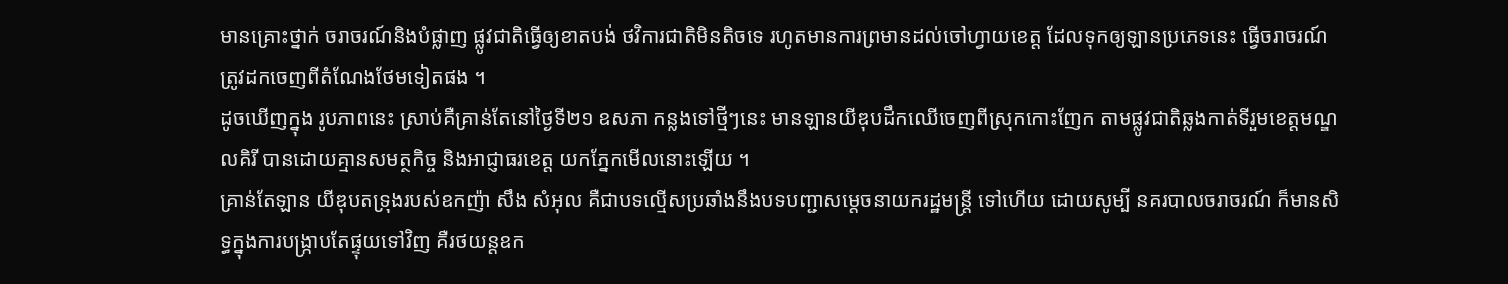មានគ្រោះថ្នាក់ ចរាចរណ៍និងបំផ្លាញ ផ្លូវជាតិធ្វើឲ្យខាតបង់ ថវិការជាតិមិនតិចទេ រហូតមានការព្រមានដល់ចៅហ្វាយខេត្ត ដែលទុកឲ្យឡានប្រភេទនេះ ធ្វើចរាចរណ៍ ត្រូវដកចេញពីតំណែងថែមទៀតផង ។
ដូចឃើញក្នុង រូបភាពនេះ ស្រាប់គឺគ្រាន់តែនៅថ្ងៃទី២១ ឧសភា កន្លងទៅថ្មីៗនេះ មានឡានយីឌុបដឹកឈើចេញពីស្រុកកោះញែក តាមផ្លូវជាតិឆ្លងកាត់ទីរួមខេត្តមណ្ឌលគិរី បានដោយគ្មានសមត្ថកិច្ច និងអាជ្ញាធរខេត្ត យកភ្នែកមើលនោះឡើយ ។
គ្រាន់តែឡាន យីឌុបតទ្រុងរបស់ឧកញ៉ា សឹង សំអុល គឺជាបទល្មើសប្រឆាំងនឹងបទបញ្ជាសម្តេចនាយករដ្ឋមន្ត្រី ទៅហើយ ដោយសូម្បី នគរបាលចរាចរណ៍ ក៏មានសិទ្ធក្នុងការបង្ក្រាបតែផ្ទុយទៅវិញ គឺរថយន្តឧក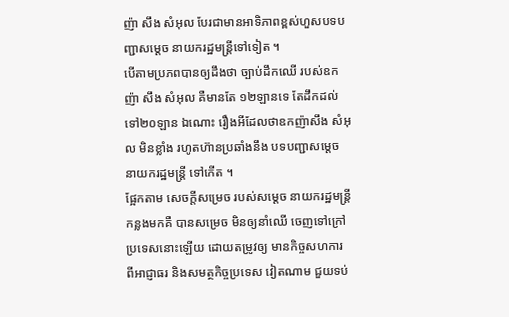ញ៉ា សឹង សំអុល បែរជាមានអាទិភាពខ្ពស់ហួសបទបញ្ជាសម្តេច នាយករដ្ឋមន្ត្រីទៅទៀត ។
បើតាមប្រភពបានឲ្យដឹងថា ច្បាប់ដឹកឈើ របស់ឧកញ៉ា សឹង សំអុល គឺមានតែ ១២ឡានទេ តែដឹកដល់ទៅ២០ឡាន ឯណោះ រឿងអីដែលថាឧកញ៉ាសឹង សំអុល មិនខ្លាំង រហូតហ៊ានប្រឆាំងនឹង បទបញ្ជាសម្តេច នាយករដ្ឋមន្ត្រី ទៅកើត ។
ផ្អែកតាម សេចក្តីសម្រេច របស់សម្ដេច នាយករដ្ឋមន្ត្រី កន្លងមកគឺ បានសម្រេច មិនឲ្យនាំឈើ ចេញទៅក្រៅ ប្រទេសនោះឡើយ ដោយតម្រូវឲ្យ មានកិច្ចសហការ ពីអាជ្ញាធរ និងសមត្ថកិច្ចប្រទេស វៀតណាម ជួយទប់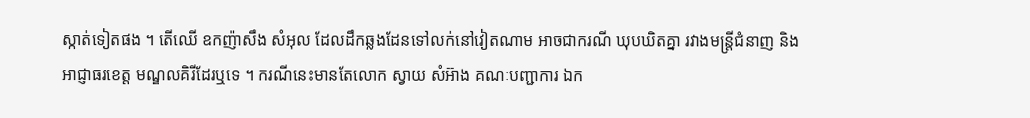ស្កាត់ទៀតផង ។ តើឈើ ឧកញ៉ាសឹង សំអុល ដែលដឹកឆ្លងដែនទៅលក់នៅវៀតណាម អាចជាករណី ឃុបឃិតគ្នា រវាងមន្ត្រីជំនាញ និងអាជ្ញាធរខេត្ត មណ្ឌលគិរីដែរឬទេ ។ ករណីនេះមានតែលោក ស្វាយ សំអ៊ាង គណៈបញ្ជាការ ឯក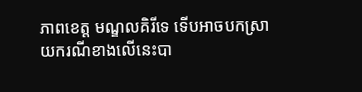ភាពខេត្ត មណ្ឌលគិរីទេ ទើបអាចបកស្រាយករណីខាងលើនេះបា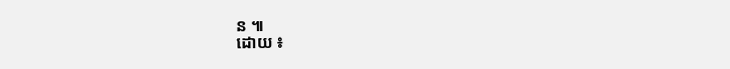ន ៕
ដោយ ៖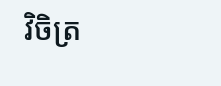វិចិត្រ